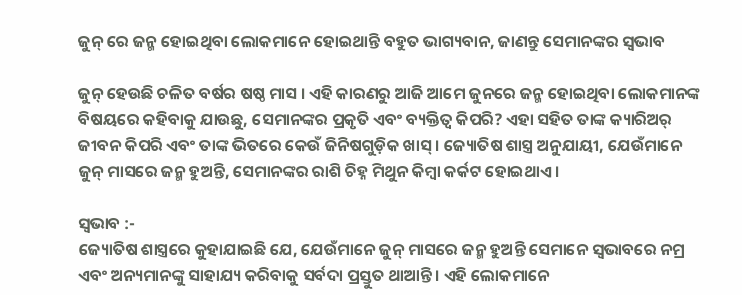ଜୁନ୍ ରେ ଜନ୍ମ ହୋଇଥିବା ଲୋକମାନେ ହୋଇଥାନ୍ତି ବହୁତ ଭାଗ୍ୟବାନ, ଜାଣନ୍ତୁ ସେମାନଙ୍କର ସ୍ୱଭାବ

ଜୁନ୍ ହେଉଛି ଚଳିତ ବର୍ଷର ଷଷ୍ଠ ମାସ । ଏହି କାରଣରୁ ଆଜି ଆମେ ଜୁନରେ ଜନ୍ମ ହୋଇଥିବା ଲୋକମାନଙ୍କ ବିଷୟରେ କହିବାକୁ ଯାଉଛୁ, ସେମାନଙ୍କର ପ୍ରକୃତି ଏବଂ ବ୍ୟକ୍ତିତ୍ୱ କିପରି? ଏହା ସହିତ ତାଙ୍କ କ୍ୟାରିଅର୍ ଜୀବନ କିପରି ଏବଂ ତାଙ୍କ ଭିତରେ କେଉଁ ଜିନିଷଗୁଡ଼ିକ ଖାସ୍ । ଜ୍ୟୋତିଷ ଶାସ୍ତ୍ର ଅନୁଯାୟୀ, ଯେଉଁମାନେ ଜୁନ୍ ମାସରେ ଜନ୍ମ ହୁଅନ୍ତି, ସେମାନଙ୍କର ରାଶି ଚିହ୍ନ ମିଥୁନ କିମ୍ବା କର୍କଟ ହୋଇଥାଏ ।

ସ୍ୱଭାବ :-
ଜ୍ୟୋତିଷ ଶାସ୍ତ୍ରରେ କୁହାଯାଇଛି ଯେ, ଯେଉଁମାନେ ଜୁନ୍ ମାସରେ ଜନ୍ମ ହୁଅନ୍ତି ସେମାନେ ସ୍ୱଭାବରେ ନମ୍ର ଏବଂ ଅନ୍ୟମାନଙ୍କୁ ସାହାଯ୍ୟ କରିବାକୁ ସର୍ବଦା ପ୍ରସ୍ତୁତ ଥାଆନ୍ତି । ଏହି ଲୋକମାନେ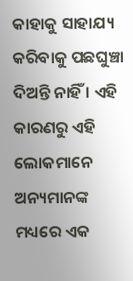କାହାକୁ ସାହାଯ୍ୟ କରିବାକୁ ପଛଘୁଞ୍ଚା ଦିଅନ୍ତି ନାହିଁ । ଏହି କାରଣରୁ ଏହି ଲୋକମାନେ ଅନ୍ୟମାନଙ୍କ ମଧ୍ୟରେ ଏକ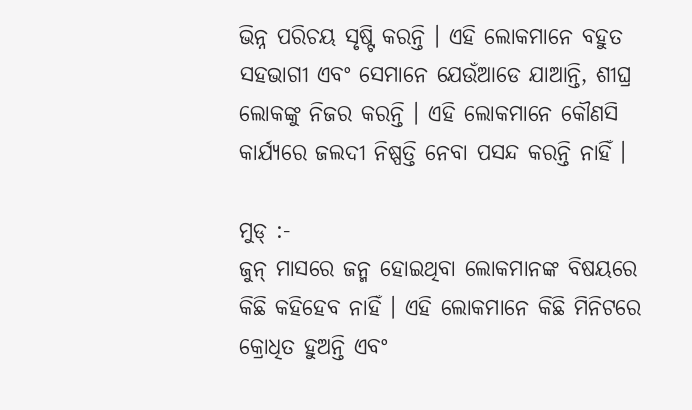ଭିନ୍ନ ପରିଚୟ ସୃଷ୍ଟି କରନ୍ତି । ଏହି ଲୋକମାନେ ବହୁତ ସହଭାଗୀ ଏବଂ ସେମାନେ ଯେଉଁଆଡେ ଯାଆନ୍ତି, ଶୀଘ୍ର ଲୋକଙ୍କୁ ନିଜର କରନ୍ତି । ଏହି ଲୋକମାନେ କୌଣସି କାର୍ଯ୍ୟରେ ଜଲଦୀ ନିଷ୍ପତ୍ତି ନେବା ପସନ୍ଦ କରନ୍ତି ନାହିଁ ।

ମୁଡ୍ :-
ଜୁନ୍ ମାସରେ ଜନ୍ମ ହୋଇଥିବା ଲୋକମାନଙ୍କ ବିଷୟରେ କିଛି କହିହେବ ନାହିଁ । ଏହି ଲୋକମାନେ କିଛି ମିନିଟରେ କ୍ରୋଧିତ ହୁଅନ୍ତି ଏବଂ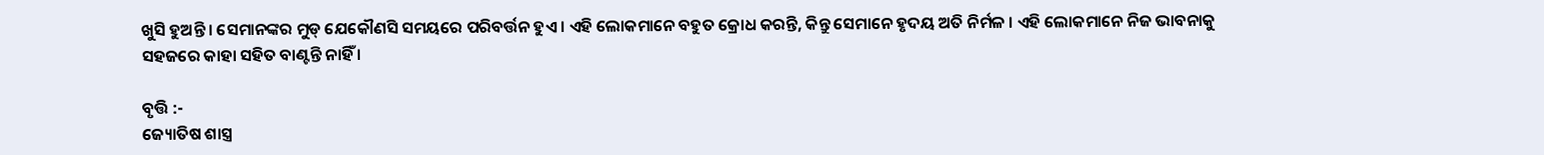ଖୁସି ହୁଅନ୍ତି । ସେମାନଙ୍କର ମୁଡ୍ ଯେକୌଣସି ସମୟରେ ପରିବର୍ତ୍ତନ ହୁଏ । ଏହି ଲୋକମାନେ ବହୁତ କ୍ରୋଧ କରନ୍ତି, କିନ୍ତୁ ସେମାନେ ହୃଦୟ ଅତି ନିର୍ମଳ । ଏହି ଲୋକମାନେ ନିଜ ଭାବନାକୁ ସହଜରେ କାହା ସହିତ ବାଣ୍ଟନ୍ତି ନାହିଁ ।

ବୃତ୍ତି :-
ଜ୍ୟୋତିଷ ଶାସ୍ତ୍ର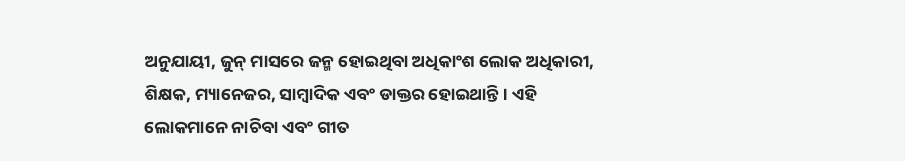ଅନୁଯାୟୀ, ଜୁନ୍ ମାସରେ ଜନ୍ମ ହୋଇଥିବା ଅଧିକାଂଶ ଲୋକ ଅଧିକାରୀ, ଶିକ୍ଷକ, ମ୍ୟାନେଜର, ସାମ୍ବାଦିକ ଏବଂ ଡାକ୍ତର ହୋଇଥାନ୍ତି । ଏହି ଲୋକମାନେ ନାଚିବା ଏବଂ ଗୀତ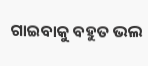ଗାଇବାକୁ ବହୁତ ଭଲ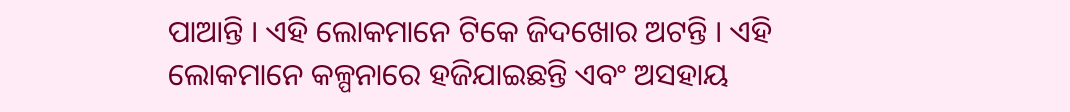ପାଆନ୍ତି । ଏହି ଲୋକମାନେ ଟିକେ ଜିଦଖୋର ଅଟନ୍ତି । ଏହି ଲୋକମାନେ କଳ୍ପନାରେ ହଜିଯାଇଛନ୍ତି ଏବଂ ଅସହାୟ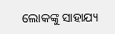ଲୋକଙ୍କୁ ସାହାଯ୍ୟ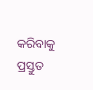କରିବାକୁ ପ୍ରସ୍ତୁତ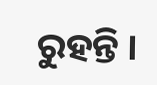ରୁହନ୍ତି ।